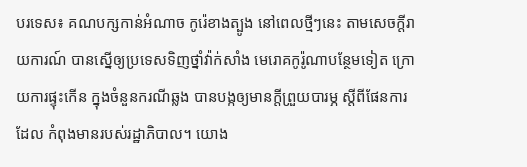បរទេស៖ គណបក្សកាន់អំណាច កូរ៉េខាងត្បូង នៅពេលថ្មីៗនេះ តាមសេចក្តីរាយការណ៍ បានស្នើឲ្យប្រទេសទិញថ្នាំវ៉ាក់សាំង មេរោគកូរ៉ូណាបន្ថែមទៀត ក្រោយការផ្ទុះកើន ក្នុងចំនួនករណីឆ្លង បានបង្កឲ្យមានក្តីព្រួយបារម្ភ ស្តីពីផែនការដែល កំពុងមានរបស់រដ្ឋាភិបាល។ យោង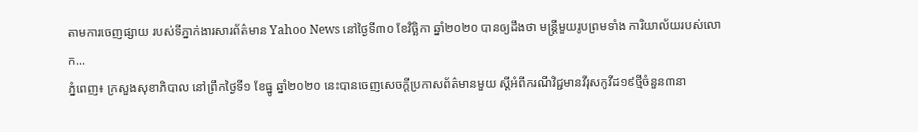តាមការចេញផ្សាយ របស់ទីភ្នាក់ងារសារព័ត៌មាន Yahoo News នៅថ្ងៃទី៣០ ខែវិច្ឆិកា ឆ្នាំ២០២០ បានឲ្យដឹងថា មន្ត្រីមួយរូបព្រមទាំង ការិយាល័យរបស់លោក...
ភ្នំពេញ៖ ក្រសួងសុខាភិបាល នៅព្រឹកថ្ងៃទី១ ខែធ្នូ ឆ្នាំ២០២០ នេះបានចេញសេចក្ដីប្រកាសព័ត៌មានមួយ ស្ដីអំពីករណីវិជ្ជមានវីរុសកូវីដ១៩ថ្មីចំនួន៣នា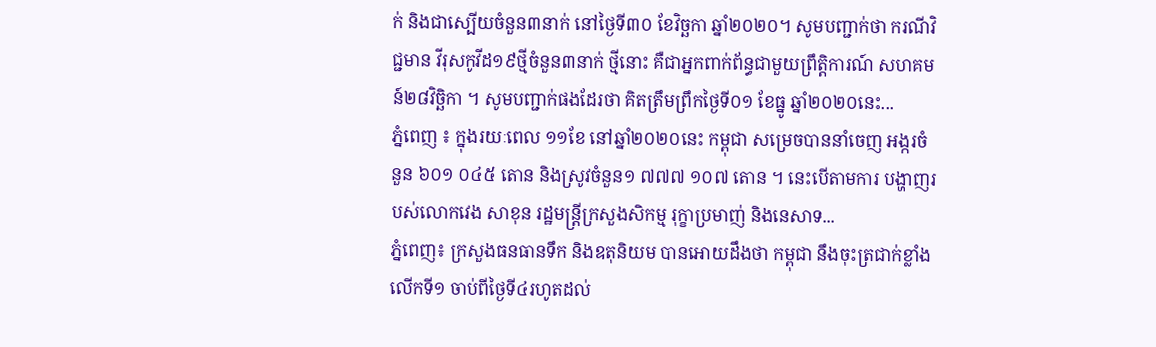ក់ និងជាស្បើយចំនួន៣នាក់ នៅថ្ងៃទី៣០ ខែវិច្ឆកា ឆ្នាំ២០២០។ សូមបញ្ជាក់ថា ករណីវិជ្ជមាន វីរុសកូវីដ១៩ថ្មីចំនួន៣នាក់ ថ្មីនោះ គឺជាអ្នកពាក់ព័ន្ធជាមួយព្រឹត្តិការណ៍ សហគមន៍២៨វិច្ឆិកា ។ សូមបញ្ជាក់ផងដែរថា គិតត្រឹមព្រឹកថ្ងៃទី០១ ខែធ្នូ ឆ្នាំ២០២០នេះ...
ភ្នំពេញ ៖ ក្នុងរយៈពេល ១១ខែ នៅឆ្នាំ២០២០នេះ កម្ពុជា សម្រេចបាននាំចេញ អង្ករចំនួន ៦០១ ០៤៥ តោន និងស្រូវចំនួន១ ៧៧៧ ១០៧ តោន ។ នេះបើតាមការ បង្ហាញរបស់លោកវេង សាខុន រដ្ឋមន្រ្តីក្រសួងសិកម្ម រុក្ខាប្រមាញ់ និងនេសាទ...
ភ្នំពេញ៖ ក្រសួងធនធានទឹក និងឧតុនិយម បានអោយដឹងថា កម្ពុជា នឹងចុះត្រជាក់ខ្លាំង លើកទី១ ចាប់ពីថ្ងៃទី៤រហូតដល់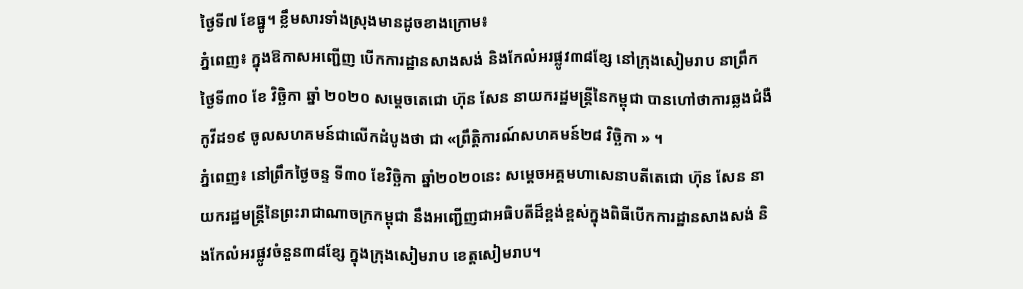ថ្ងៃទី៧ ខែធ្នូ។ ខ្លឹមសារទាំងស្រុងមានដូចខាងក្រោម៖
ភ្នំពេញ៖ ក្នុងឱកាសអញ្ជើញ បើកការដ្ឋានសាងសង់ និងកែលំអរផ្លូវ៣៨ខ្សែ នៅក្រុងសៀមរាប នាព្រឹកថ្ងៃទី៣០ ខែ វិច្ឆិកា ឆ្នាំ ២០២០ សម្ដេចតេជោ ហ៊ុន សែន នាយករដ្ឋមន្រ្តីនៃកម្ពុជា បានហៅថាការឆ្លងជំងឺកូវីដ១៩ ចូលសហគមន៍ជាលើកដំបូងថា ជា «ព្រឹត្តិការណ៍សហគមន៍២៨ វិច្ឆិកា » ។
ភ្នំពេញ៖ នៅព្រឹកថ្ងៃចន្ទ ទី៣០ ខែវិច្ឆិកា ឆ្នាំ២០២០នេះ សម្ដេចអគ្គមហាសេនាបតីតេជោ ហ៊ុន សែន នាយករដ្ឋមន្ត្រីនៃព្រះរាជាណាចក្រកម្ពុជា នឹងអញ្ជើញជាអធិបតីដ៏ខ្ពង់ខ្ពស់ក្នុងពិធីបើកការដ្ឋានសាងសង់ និងកែលំអរផ្លូវចំនួន៣៨ខ្សែ ក្នុងក្រុងសៀមរាប ខេត្តសៀមរាប។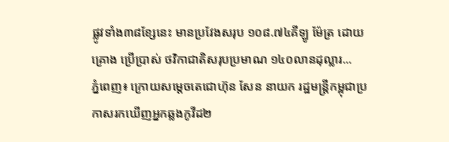ផ្លូវទាំង៣៨ខ្សែនេះ មានប្រវែងសរុប ១០៨.៧៤គីឡូ ម៉ែត្រ ដោយ គ្រោង ប្រើប្រាស់ ថវិកាជាតិសរុបប្រមាណ ១៤០លានដុល្លារ...
ភ្នំពេញ៖ ក្រោយសម្តេចតេជោហ៊ុន សែន នាយក រដ្ឋមន្រ្តីកម្ពុជាប្រកាសរកឃើញអ្នកឆ្លងកូវីដ២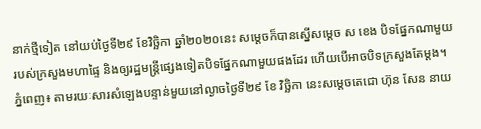នាក់ថ្មីទៀត នៅយប់ថ្ងៃទី២៩ ខែវិច្ឆិកា ឆ្នាំ២០២០នេះ សម្តេចក៏បានស្នើសម្តេច ស ខេង បិទផ្នែកណាមួយរបស់ក្រសួងមហាផ្ទៃ និងឲ្យរដ្ឋមន្រ្តីផ្សេងទៀតបិទផ្នែកណាមួយផងដែរ ហើយបើអាចបិទក្រសួងតែម្តង។
ភ្នំពេញ៖ តាមរយៈសារសំឡេងបន្ទាន់មួយនៅល្ងាចថ្ងៃទី២៩ ខែ វិច្ឆិកា នេះសម្ដេចតេជោ ហ៊ុន សែន នាយ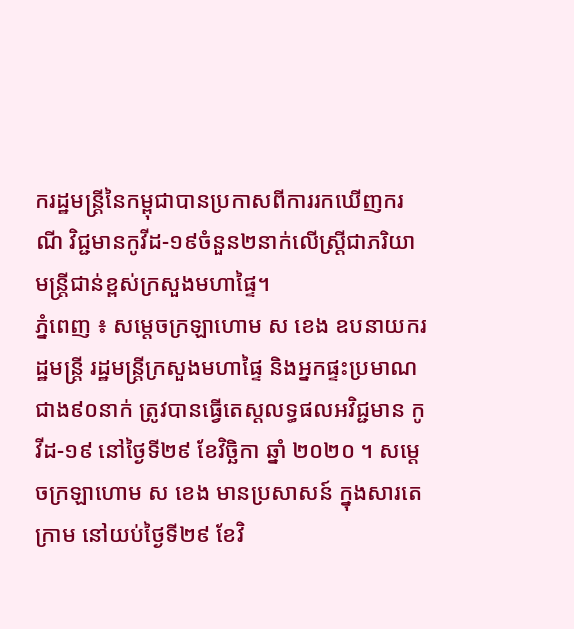ករដ្ឋមន្រ្តីនៃកម្ពុជាបានប្រកាសពីការរកឃើញករណី វិជ្ជមានកូវីដ-១៩ចំនួន២នាក់លើស្រ្តីជាភរិយាមន្រ្តីជាន់ខ្ពស់ក្រសួងមហាផ្ទៃ។
ភ្នំពេញ ៖ សម្តេចក្រឡាហោម ស ខេង ឧបនាយករដ្ឋមន្ត្រី រដ្ឋមន្ត្រីក្រសួងមហាផ្ទៃ និងអ្នកផ្ទះប្រមាណជាង៩០នាក់ ត្រូវបានធ្វើតេស្តលទ្ធផលអវិជ្ជមាន កូវីដ-១៩ នៅថ្ងៃទី២៩ ខែវិច្ឆិកា ឆ្នាំ ២០២០ ។ សម្ដេចក្រឡាហោម ស ខេង មានប្រសាសន៍ ក្នុងសារតេក្រាម នៅយប់ថ្ងៃទី២៩ ខែវិ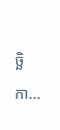ច្ឆិកា...